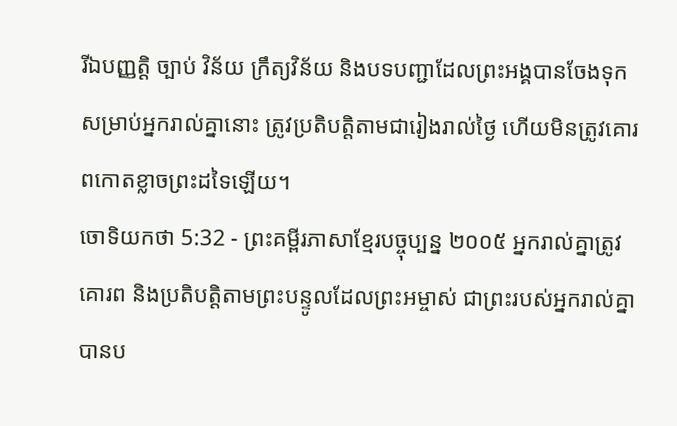រីឯបញ្ញត្តិ ច្បាប់ វិន័យ ក្រឹត្យវិន័យ និងបទបញ្ជាដែលព្រះអង្គបានចែងទុកសម្រាប់អ្នករាល់គ្នានោះ ត្រូវប្រតិបត្តិតាមជារៀងរាល់ថ្ងៃ ហើយមិនត្រូវគោរពកោតខ្លាចព្រះដទៃឡើយ។
ចោទិយកថា 5:32 - ព្រះគម្ពីរភាសាខ្មែរបច្ចុប្បន្ន ២០០៥ អ្នករាល់គ្នាត្រូវគោរព និងប្រតិបត្តិតាមព្រះបន្ទូលដែលព្រះអម្ចាស់ ជាព្រះរបស់អ្នករាល់គ្នា បានប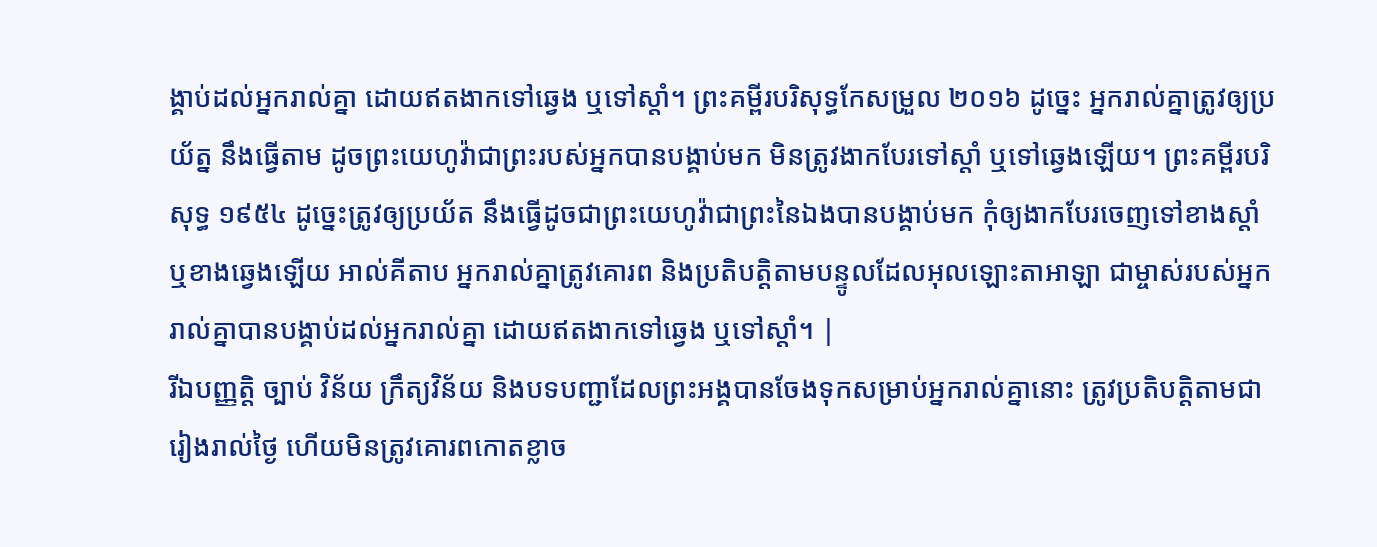ង្គាប់ដល់អ្នករាល់គ្នា ដោយឥតងាកទៅឆ្វេង ឬទៅស្ដាំ។ ព្រះគម្ពីរបរិសុទ្ធកែសម្រួល ២០១៦ ដូច្នេះ អ្នករាល់គ្នាត្រូវឲ្យប្រយ័ត្ន នឹងធ្វើតាម ដូចព្រះយេហូវ៉ាជាព្រះរបស់អ្នកបានបង្គាប់មក មិនត្រូវងាកបែរទៅស្តាំ ឬទៅឆ្វេងឡើយ។ ព្រះគម្ពីរបរិសុទ្ធ ១៩៥៤ ដូច្នេះត្រូវឲ្យប្រយ័ត នឹងធ្វើដូចជាព្រះយេហូវ៉ាជាព្រះនៃឯងបានបង្គាប់មក កុំឲ្យងាកបែរចេញទៅខាងស្តាំ ឬខាងឆ្វេងឡើយ អាល់គីតាប អ្នករាល់គ្នាត្រូវគោរព និងប្រតិបត្តិតាមបន្ទូលដែលអុលឡោះតាអាឡា ជាម្ចាស់របស់អ្នករាល់គ្នាបានបង្គាប់ដល់អ្នករាល់គ្នា ដោយឥតងាកទៅឆ្វេង ឬទៅស្តាំ។ |
រីឯបញ្ញត្តិ ច្បាប់ វិន័យ ក្រឹត្យវិន័យ និងបទបញ្ជាដែលព្រះអង្គបានចែងទុកសម្រាប់អ្នករាល់គ្នានោះ ត្រូវប្រតិបត្តិតាមជារៀងរាល់ថ្ងៃ ហើយមិនត្រូវគោរពកោតខ្លាច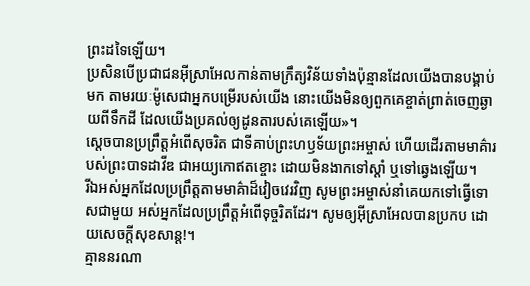ព្រះដទៃឡើយ។
ប្រសិនបើប្រជាជនអ៊ីស្រាអែលកាន់តាមក្រឹត្យវិន័យទាំងប៉ុន្មានដែលយើងបានបង្គាប់មក តាមរយៈម៉ូសេជាអ្នកបម្រើរបស់យើង នោះយើងមិនឲ្យពួកគេខ្ចាត់ព្រាត់ចេញឆ្ងាយពីទឹកដី ដែលយើងប្រគល់ឲ្យដូនតារបស់គេឡើយ»។
ស្ដេចបានប្រព្រឹត្តអំពើសុចរិត ជាទីគាប់ព្រះហឫទ័យព្រះអម្ចាស់ ហើយដើរតាមមាគ៌ារបស់ព្រះបាទដាវីឌ ជាអយ្យកោឥតខ្ចោះ ដោយមិនងាកទៅស្ដាំ ឬទៅឆ្វេងឡើយ។
រីឯអស់អ្នកដែលប្រព្រឹត្តតាមមាគ៌ាដ៏វៀចវេរវិញ សូមព្រះអម្ចាស់នាំគេយកទៅធ្វើទោសជាមួយ អស់អ្នកដែលប្រព្រឹត្តអំពើទុច្ចរិតដែរ។ សូមឲ្យអ៊ីស្រាអែលបានប្រកប ដោយសេចក្ដីសុខសាន្ត!។
គ្មាននរណា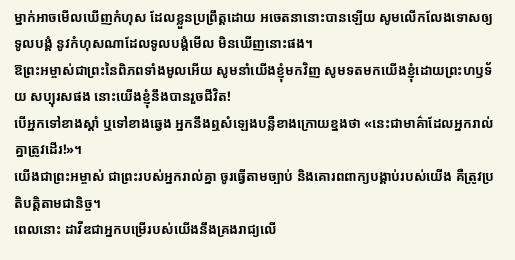ម្នាក់អាចមើលឃើញកំហុស ដែលខ្លួនប្រព្រឹត្តដោយ អចេតនានោះបានឡើយ សូមលើកលែងទោសឲ្យទូលបង្គំ នូវកំហុសណាដែលទូលបង្គំមើល មិនឃើញនោះផង។
ឱព្រះអម្ចាស់ជាព្រះនៃពិភពទាំងមូលអើយ សូមនាំយើងខ្ញុំមកវិញ សូមទតមកយើងខ្ញុំដោយព្រះហឫទ័យ សប្បុរសផង នោះយើងខ្ញុំនឹងបានរួចជីវិត!
បើអ្នកទៅខាងស្ដាំ ឬទៅខាងឆ្វេង អ្នកនឹងឮសំឡេងបន្លឺខាងក្រោយខ្នងថា «នេះជាមាគ៌ាដែលអ្នករាល់គ្នាត្រូវដើរ!»។
យើងជាព្រះអម្ចាស់ ជាព្រះរបស់អ្នករាល់គ្នា ចូរធ្វើតាមច្បាប់ និងគោរពពាក្យបង្គាប់របស់យើង គឺត្រូវប្រតិបត្តិតាមជានិច្ច។
ពេលនោះ ដាវីឌជាអ្នកបម្រើរបស់យើងនឹងគ្រងរាជ្យលើ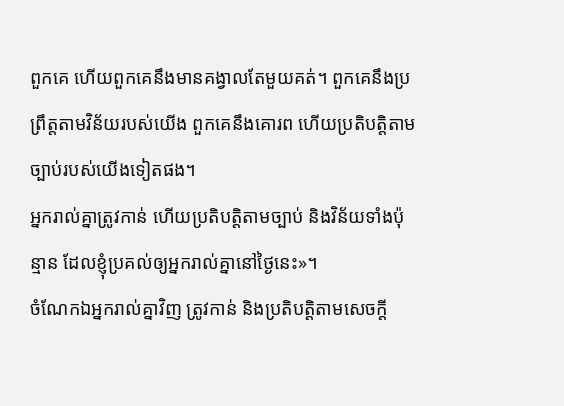ពួកគេ ហើយពួកគេនឹងមានគង្វាលតែមួយគត់។ ពួកគេនឹងប្រព្រឹត្តតាមវិន័យរបស់យើង ពួកគេនឹងគោរព ហើយប្រតិបត្តិតាមច្បាប់របស់យើងទៀតផង។
អ្នករាល់គ្នាត្រូវកាន់ ហើយប្រតិបត្តិតាមច្បាប់ និងវិន័យទាំងប៉ុន្មាន ដែលខ្ញុំប្រគល់ឲ្យអ្នករាល់គ្នានៅថ្ងៃនេះ»។
ចំណែកឯអ្នករាល់គ្នាវិញ ត្រូវកាន់ និងប្រតិបត្តិតាមសេចក្ដី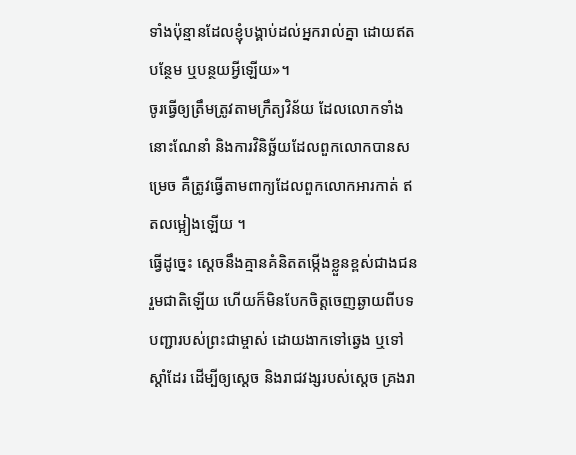ទាំងប៉ុន្មានដែលខ្ញុំបង្គាប់ដល់អ្នករាល់គ្នា ដោយឥតបន្ថែម ឬបន្ថយអ្វីឡើយ»។
ចូរធ្វើឲ្យត្រឹមត្រូវតាមក្រឹត្យវិន័យ ដែលលោកទាំងនោះណែនាំ និងការវិនិច្ឆ័យដែលពួកលោកបានសម្រេច គឺត្រូវធ្វើតាមពាក្យដែលពួកលោកអារកាត់ ឥតលម្អៀងឡើយ ។
ធ្វើដូច្នេះ ស្ដេចនឹងគ្មានគំនិតតម្កើងខ្លួនខ្ពស់ជាងជនរួមជាតិឡើយ ហើយក៏មិនបែកចិត្តចេញឆ្ងាយពីបទបញ្ជារបស់ព្រះជាម្ចាស់ ដោយងាកទៅឆ្វេង ឬទៅស្ដាំដែរ ដើម្បីឲ្យស្ដេច និងរាជវង្សរបស់ស្ដេច គ្រងរា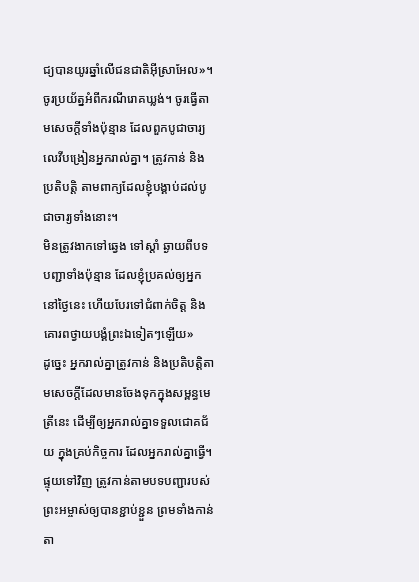ជ្យបានយូរឆ្នាំលើជនជាតិអ៊ីស្រាអែល»។
ចូរប្រយ័ត្នអំពីករណីរោគឃ្លង់។ ចូរធ្វើតាមសេចក្ដីទាំងប៉ុន្មាន ដែលពួកបូជាចារ្យលេវីបង្រៀនអ្នករាល់គ្នា។ ត្រូវកាន់ និងប្រតិបត្តិ តាមពាក្យដែលខ្ញុំបង្គាប់ដល់បូជាចារ្យទាំងនោះ។
មិនត្រូវងាកទៅឆ្វេង ទៅស្ដាំ ឆ្ងាយពីបទបញ្ជាទាំងប៉ុន្មាន ដែលខ្ញុំប្រគល់ឲ្យអ្នកនៅថ្ងៃនេះ ហើយបែរទៅជំពាក់ចិត្ត និងគោរពថ្វាយបង្គំព្រះឯទៀតៗឡើយ»
ដូច្នេះ អ្នករាល់គ្នាត្រូវកាន់ និងប្រតិបត្តិតាមសេចក្ដីដែលមានចែងទុកក្នុងសម្ពន្ធមេត្រីនេះ ដើម្បីឲ្យអ្នករាល់គ្នាទទួលជោគជ័យ ក្នុងគ្រប់កិច្ចការ ដែលអ្នករាល់គ្នាធ្វើ។
ផ្ទុយទៅវិញ ត្រូវកាន់តាមបទបញ្ជារបស់ព្រះអម្ចាស់ឲ្យបានខ្ជាប់ខ្ជួន ព្រមទាំងកាន់តា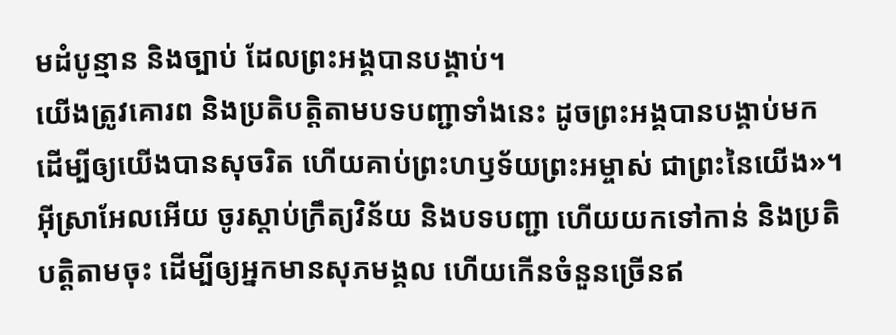មដំបូន្មាន និងច្បាប់ ដែលព្រះអង្គបានបង្គាប់។
យើងត្រូវគោរព និងប្រតិបត្តិតាមបទបញ្ជាទាំងនេះ ដូចព្រះអង្គបានបង្គាប់មក ដើម្បីឲ្យយើងបានសុចរិត ហើយគាប់ព្រះហឫទ័យព្រះអម្ចាស់ ជាព្រះនៃយើង»។
អ៊ីស្រាអែលអើយ ចូរស្ដាប់ក្រឹត្យវិន័យ និងបទបញ្ជា ហើយយកទៅកាន់ និងប្រតិបត្តិតាមចុះ ដើម្បីឲ្យអ្នកមានសុភមង្គល ហើយកើនចំនួនច្រើនឥ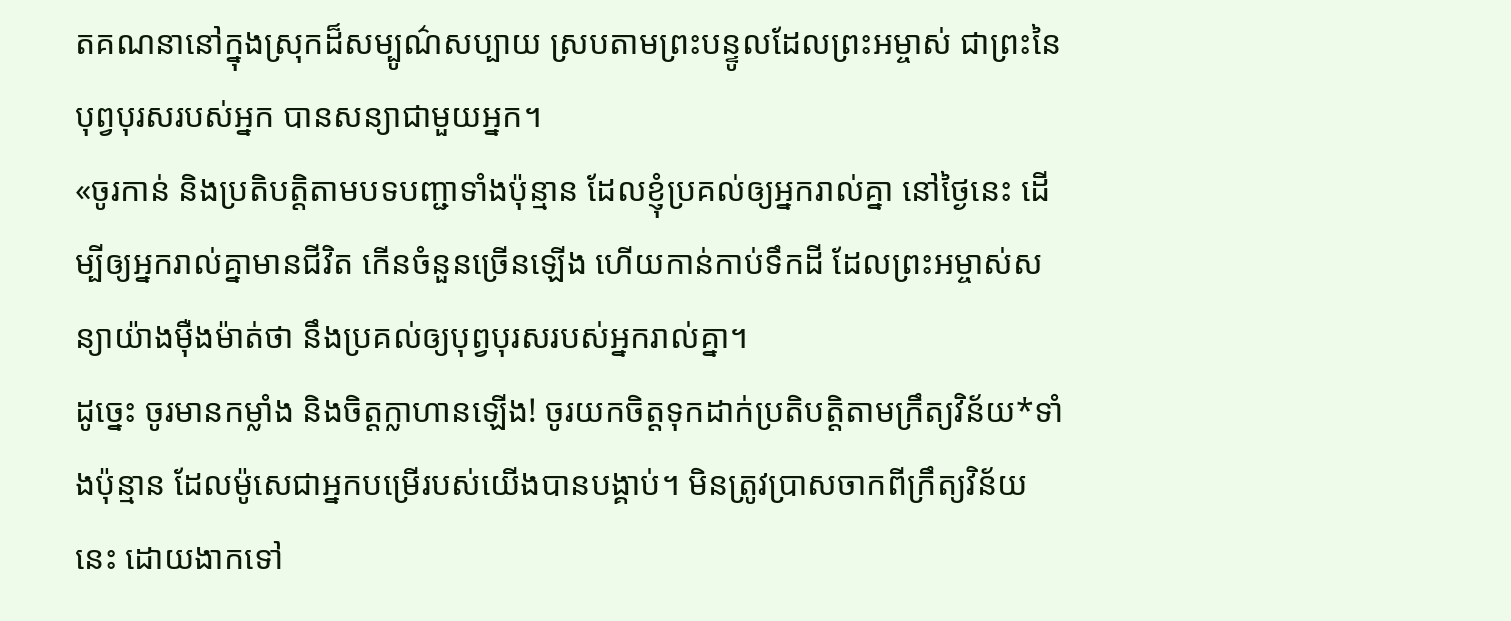តគណនានៅក្នុងស្រុកដ៏សម្បូណ៌សប្បាយ ស្របតាមព្រះបន្ទូលដែលព្រះអម្ចាស់ ជាព្រះនៃបុព្វបុរសរបស់អ្នក បានសន្យាជាមួយអ្នក។
«ចូរកាន់ និងប្រតិបត្តិតាមបទបញ្ជាទាំងប៉ុន្មាន ដែលខ្ញុំប្រគល់ឲ្យអ្នករាល់គ្នា នៅថ្ងៃនេះ ដើម្បីឲ្យអ្នករាល់គ្នាមានជីវិត កើនចំនួនច្រើនឡើង ហើយកាន់កាប់ទឹកដី ដែលព្រះអម្ចាស់សន្យាយ៉ាងម៉ឺងម៉ាត់ថា នឹងប្រគល់ឲ្យបុព្វបុរសរបស់អ្នករាល់គ្នា។
ដូច្នេះ ចូរមានកម្លាំង និងចិត្តក្លាហានឡើង! ចូរយកចិត្តទុកដាក់ប្រតិបត្តិតាមក្រឹត្យវិន័យ*ទាំងប៉ុន្មាន ដែលម៉ូសេជាអ្នកបម្រើរបស់យើងបានបង្គាប់។ មិនត្រូវប្រាសចាកពីក្រឹត្យវិន័យនេះ ដោយងាកទៅ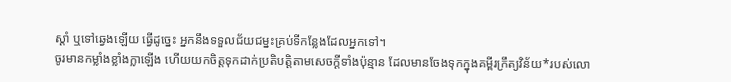ស្ដាំ ឬទៅឆ្វេងឡើយ ធ្វើដូច្នេះ អ្នកនឹងទទួលជ័យជម្នះគ្រប់ទីកន្លែងដែលអ្នកទៅ។
ចូរមានកម្លាំងខ្លាំងក្លាឡើង ហើយយកចិត្តទុកដាក់ប្រតិបត្តិតាមសេចក្ដីទាំងប៉ុន្មាន ដែលមានចែងទុកក្នុងគម្ពីរក្រឹត្យវិន័យ*របស់លោ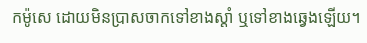កម៉ូសេ ដោយមិនប្រាសចាកទៅខាងស្ដាំ ឬទៅខាងឆ្វេងឡើយ។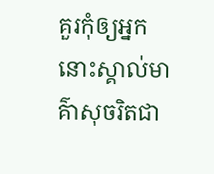គួរកុំឲ្យអ្នកនោះស្គាល់មាគ៌ាសុចរិតជា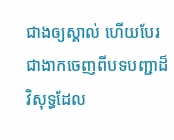ជាងឲ្យស្គាល់ ហើយបែរជាងាកចេញពីបទបញ្ជាដ៏វិសុទ្ធដែល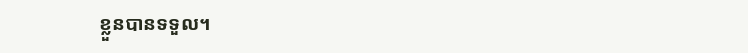ខ្លួនបានទទួល។